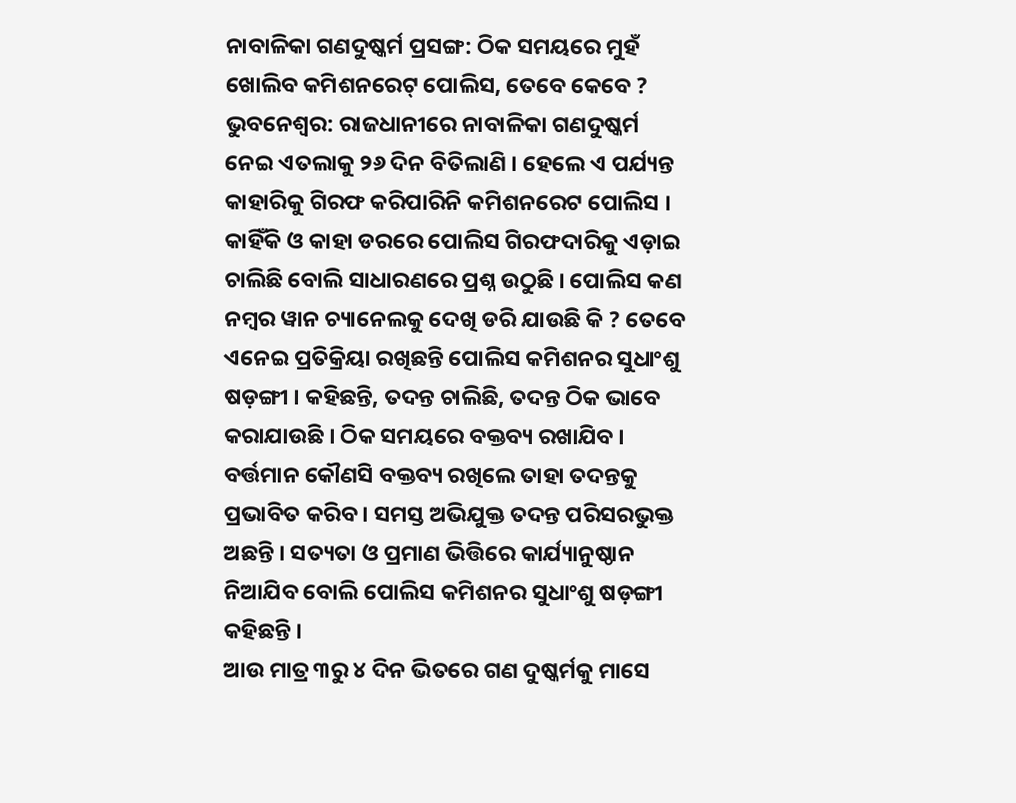ନାବାଳିକା ଗଣଦୁଷ୍କର୍ମ ପ୍ରସଙ୍ଗ: ଠିକ ସମୟରେ ମୁହଁ ଖୋଲିବ କମିଶନରେଟ୍ ପୋଲିସ, ତେବେ କେବେ ?
ଭୁବନେଶ୍ୱର: ରାଜଧାନୀରେ ନାବାଳିକା ଗଣଦୁଷ୍କର୍ମ ନେଇ ଏତଲାକୁ ୨୬ ଦିନ ବିତିଲାଣି । ହେଲେ ଏ ପର୍ଯ୍ୟନ୍ତ କାହାରିକୁ ଗିରଫ କରିପାରିନି କମିଶନରେଟ ପୋଲିସ । କାହିଁକି ଓ କାହା ଡରରେ ପୋଲିସ ଗିରଫଦାରିକୁ ଏଡ଼ାଇ ଚାଲିଛି ବୋଲି ସାଧାରଣରେ ପ୍ରଶ୍ନ ଉଠୁଛି । ପୋଲିସ କଣ ନମ୍ବର ୱାନ ଚ୍ୟାନେଲକୁ ଦେଖି ଡରି ଯାଉଛି କି ? ତେବେ ଏନେଇ ପ୍ରତିକ୍ରିୟା ରଖିଛନ୍ତି ପୋଲିସ କମିଶନର ସୁଧାଂଶୁ ଷଡ଼ଙ୍ଗୀ । କହିଛନ୍ତି, ତଦନ୍ତ ଚାଲିଛି, ତଦନ୍ତ ଠିକ ଭାବେ କରାଯାଉଛି । ଠିକ ସମୟରେ ବକ୍ତବ୍ୟ ରଖାଯିବ । ବର୍ତ୍ତମାନ କୌଣସି ବକ୍ତବ୍ୟ ରଖିଲେ ତାହା ତଦନ୍ତକୁ ପ୍ରଭାବିତ କରିବ । ସମସ୍ତ ଅଭିଯୁକ୍ତ ତଦନ୍ତ ପରିସରଭୁକ୍ତ ଅଛନ୍ତି । ସତ୍ୟତା ଓ ପ୍ରମାଣ ଭିତ୍ତିରେ କାର୍ଯ୍ୟାନୁଷ୍ଠାନ ନିଆଯିବ ବୋଲି ପୋଲିସ କମିଶନର ସୁଧାଂଶୁ ଷଡ଼ଙ୍ଗୀ କହିଛନ୍ତି ।
ଆଉ ମାତ୍ର ୩ରୁ ୪ ଦିନ ଭିତରେ ଗଣ ଦୁଷ୍କର୍ମକୁ ମାସେ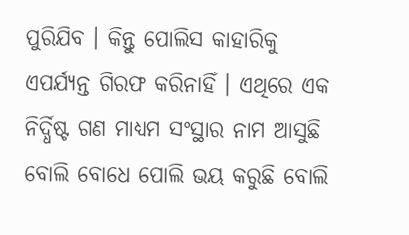ପୁରିଯିବ । କିନ୍ତୁ ପୋଲିସ କାହାରିକୁ ଏପର୍ଯ୍ୟନ୍ତ ଗିରଫ କରିନାହିଁ । ଏଥିରେ ଏକ ନିର୍ଦ୍ଧିଷ୍ଟ ଗଣ ମାଧ୍ୟମ ସଂସ୍ଥାର ନାମ ଆସୁଛି ବୋଲି ବୋଧେ ପୋଲି ଭୟ କରୁଛି ବୋଲି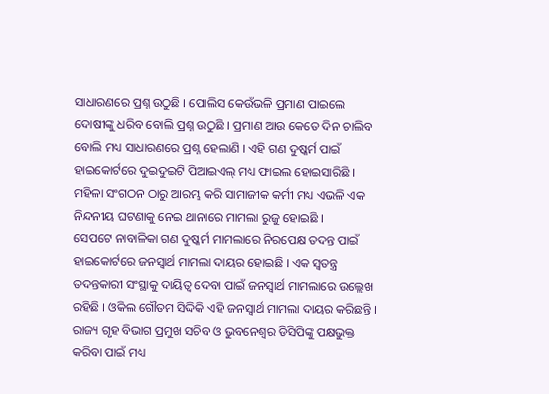ସାଧାରଣରେ ପ୍ରଶ୍ନ ଉଠୁଛି । ପୋଲିସ କେଉଁଭଳି ପ୍ରମାଣ ପାଇଲେ ଦୋଷୀଙ୍କୁ ଧରିବ ବୋଲି ପ୍ରଶ୍ନ ଉଠୁଛି । ପ୍ରମାଣ ଆଉ କେତେ ଦିନ ଚାଲିବ ବୋଲି ମଧ୍ୟ ସାଧାରଣରେ ପ୍ରଶ୍ନ ହେଲାଣି । ଏହି ଗଣ ଦୁଷ୍କର୍ମ ପାଇଁ ହାଇକୋର୍ଟରେ ଦୁଇଦୁଇଟି ପିଆଇଏଲ୍ ମଧ୍ୟ ଫାଇଲ ହୋଇସାରିଛି । ମହିଳା ସଂଗଠନ ଠାରୁ ଆରମ୍ଭ କରି ସାମାଜୀକ କର୍ମୀ ମଧ୍ୟ ଏଭଳି ଏକ ନିନ୍ଦନୀୟ ଘଟଣାକୁ ନେଇ ଥାନାରେ ମାମଲା ରୁଜୁ ହୋଇଛି ।
ସେପଟେ ନାବାଳିକା ଗଣ ଦୁଷ୍କର୍ମ ମାମଲାରେ ନିରପେକ୍ଷ ତଦନ୍ତ ପାଇଁ ହାଇକୋର୍ଟରେ ଜନସ୍ୱାର୍ଥ ମାମଲା ଦାୟର ହୋଇଛି । ଏକ ସ୍ୱତନ୍ତ୍ର ତଦନ୍ତକାରୀ ସଂସ୍ଥାକୁ ଦାୟିତ୍ୱ ଦେବା ପାଇଁ ଜନସ୍ୱାର୍ଥ ମାମଲାରେ ଉଲ୍ଲେଖ ରହିଛି । ଓକିଲ ଗୌତମ ସିଦ୍ଦିକି ଏହି ଜନସ୍ୱାର୍ଥ ମାମଲା ଦାୟର କରିଛନ୍ତି । ରାଜ୍ୟ ଗୃହ ବିଭାଗ ପ୍ରମୁଖ ସଚିବ ଓ ଭୁବନେଶ୍ୱର ଡିସିପିଙ୍କୁ ପକ୍ଷଭୁକ୍ତ କରିବା ପାଇଁ ମଧ୍ୟ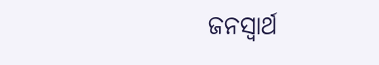ଜନସ୍ୱାର୍ଥ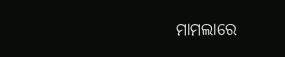ମାମଲାରେ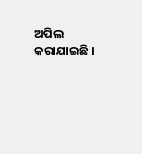ଅପିଲ କରାଯାଇଛି ।